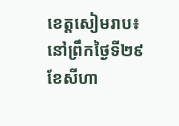ខេត្តសៀមរាប៖ នៅព្រឹកថ្ងៃទី២៩ ខែសីហា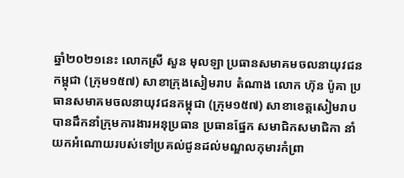ឆ្នាំ២០២១នេះ លោកស្រី សួន មុលឡា ប្រធានសមាគមចលនាយុវជនកម្ពុជា (ក្រុម១៥៧) សាខាក្រុងសៀមរាប តំណាង លោក ហ៊ុន ប៉ូគា ប្រធានសមាគមចលនាយុវជនកម្ពុជា (ក្រុម១៥៧) សាខាខេត្តសៀមរាប បានដឹកនាំក្រុមការងារអនុប្រធាន ប្រធានផ្នែក សមាជិកសមាជិកា នាំយកអំណោយរបស់ទៅប្រគល់ជូនដល់មណ្ឌលកុមារកំព្រា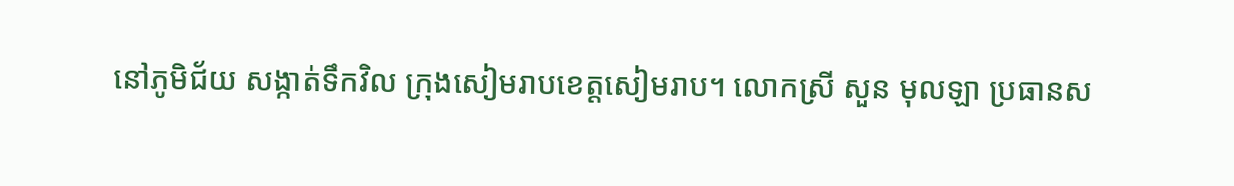នៅភូមិជ័យ សង្កាត់ទឹកវិល ក្រុងសៀមរាបខេត្តសៀមរាប។ លោកស្រី សួន មុលឡា ប្រធានស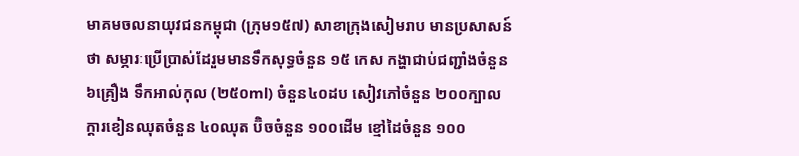មាគមចលនាយុវជនកម្ពុជា (ក្រុម១៥៧) សាខាក្រុងសៀមរាប មានប្រសាសន៍ថា សម្ភារៈប្រើប្រាស់ដែរួមមានទឹកសុទ្ធចំនួន ១៥ កេស កង្ហាជាប់ជញ្ជាំងចំនួន ៦គ្រឿង ទឹកអាល់កុល (២៥០ml) ចំនួន៤០ដប សៀវភៅចំនួន ២០០ក្បាល ក្តារខៀនឈុតចំនួន ៤០ឈុត ប៊ិចចំនួន ១០០ដើម ខ្មៅដៃចំនួន ១០០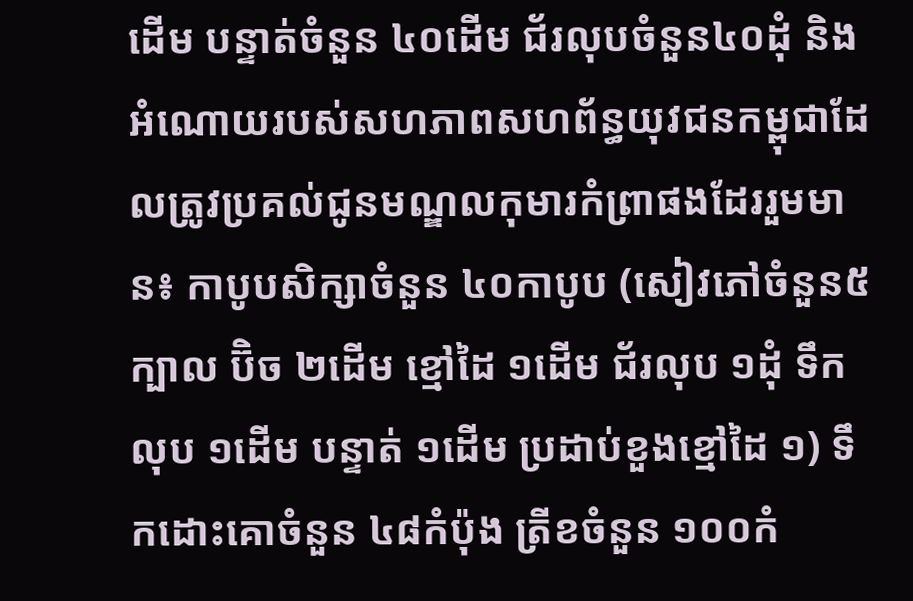ដើម បន្ទាត់ចំនួន ៤០ដើម ជ័រលុបចំនួន៤០ដុំ និងអំណោយរបស់សហភាពសហព័ន្ធយុវជនកម្ពុជាដែលត្រូវប្រគល់ជូនមណ្ឌលកុមារកំព្រាផងដែររួមមាន៖ កាបូបសិក្សាចំនួន ៤០កាបូប (សៀវភៅចំនួន៥ក្បាល ប៊ិច ២ដើម ខ្មៅដៃ ១ដើម ជ័រលុប ១ដុំ ទឹកលុប ១ដើម បន្ទាត់ ១ដើម ប្រដាប់ខួងខ្មៅដៃ ១) ទឹកដោះគោចំនួន ៤៨កំប៉ុង ត្រីខចំនួន ១០០កំ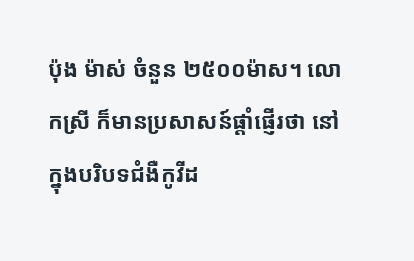ប៉ុង ម៉ាស់ ចំនួន ២៥០០ម៉ាស។ លោកស្រី ក៏មានប្រសាសន៍ផ្តាំផ្ញើរថា នៅក្នុងបរិបទជំងឺកូវីដ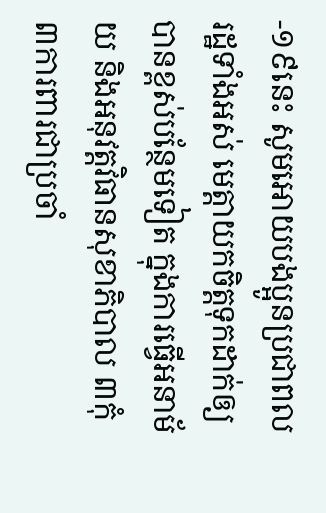-១៩នេះ សូមអោយបងប្អូនប្រជាពលរដ្ឋទាំងអស់ មេត្តាយកចិត្តទុកដាក់ឲ្យបានខ្ពស់បន្ថែមទៀត ក្នុងការធ្វើអនាម័យ និងអនុវត្តវិធានសុខាភិបាល ៣កុំ ៣ការពារជាប្រចាំ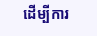ដើម្បីការ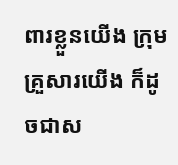ពារខ្លួនយើង ក្រុមគ្រួសារយើង ក៏ដូចជាស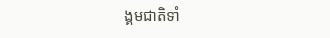ង្គមជាតិទាំ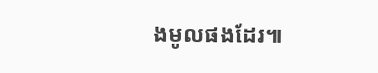ងមូលផងដែរ៕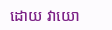ដោយ វាយោ